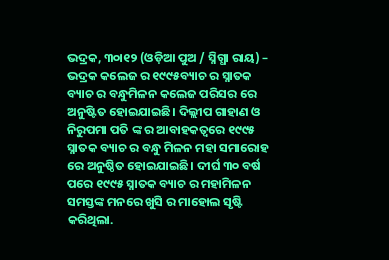ଭଦ୍ରକ, ୩୦ା୧୨ (ଓଡ଼ିଆ ପୁଅ / ସ୍ନିଗ୍ଧା ରାୟ) – ଭଦ୍ରକ କଲେଜ ର ୧୯୯୫ବ୍ୟାଚ ର ସ୍ନାତକ ବ୍ୟାଚ ର ବନ୍ଧୁମିଳନ କଲେଜ ପରିସର ରେ ଅନୁଷ୍ଟିତ ହୋଇଯାଇଛି। ଦିଲ୍ଲୀପ ଗାହାଣ ଓ ନିରୁପମା ପତି ଙ୍କ ର ଆବାହକତ୍ୱରେ ୧୯୯୫ ସ୍ନାତକ ବ୍ୟାଚ ର ବନ୍ଧୁ ମିଳନ ମହା ସମାରୋହ ରେ ଅନୁଷ୍ଠିତ ହୋଇଯାଇଛି। ଦୀର୍ଘ ୩୦ ବର୍ଷ ପରେ ୧୯୯୫ ସ୍ନାତକ ବ୍ୟାଚ ର ମହାମିଳନ ସମସ୍ତଙ୍କ ମନରେ ଖୁସି ର ମାହୋଲ ସୃଷ୍ଟି କରିଥିଲା.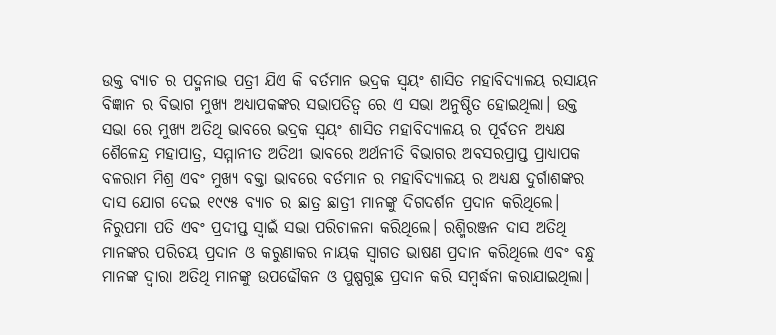ଉକ୍ତ ବ୍ୟାଚ ର ପଦ୍ମନାଭ ପତ୍ରୀ ଯିଏ କି ବର୍ତମାନ ଭଦ୍ରକ ସ୍ୱୟଂ ଶାସିତ ମହାବିଦ୍ୟାଳୟ ରସାୟନ ବିଜ୍ଞାନ ର ବିଭାଗ ମୁଖ୍ୟ ଅଧ୍ୟାପକଙ୍କର ସଭାପତିତ୍ୱ ରେ ଏ ସଭା ଅନୁଷ୍ଠିତ ହୋଇଥିଲା। ଉକ୍ତ ସଭା ରେ ମୁଖ୍ୟ ଅତିଥି ଭାବରେ ଭଦ୍ରକ ସ୍ୱୟଂ ଶାସିତ ମହାବିଦ୍ୟାଳୟ ର ପୂର୍ବତନ ଅଧ୍ୟକ୍ଷ ଶୈଳେନ୍ଦ୍ର ମହାପାତ୍ର, ସମ୍ମାନୀତ ଅତିଥୀ ଭାବରେ ଅର୍ଥନୀତି ବିଭାଗର ଅବସରପ୍ରାପ୍ତ ପ୍ରାଧ୍ୟାପକ ବଳରାମ ମିଶ୍ର ଏବଂ ମୁଖ୍ୟ ବକ୍ତା ଭାବରେ ବର୍ତମାନ ର ମହାବିଦ୍ୟାଳୟ ର ଅଧ୍ୟକ୍ଷ ଦୁର୍ଗାଶଙ୍କର ଦାସ ଯୋଗ ଦେଇ ୧୯୯୫ ବ୍ୟାଚ ର ଛାତ୍ର ଛାତ୍ରୀ ମାନଙ୍କୁ ଦିଗଦର୍ଶନ ପ୍ରଦାନ କରିଥିଲେ। ନିରୁପମା ପତି ଏବଂ ପ୍ରଦୀପ୍ତ ସ୍ୱାଇଁ ସଭା ପରିଚାଳନା କରିଥିଲେ। ରଶ୍ମିରଞ୍ଜନ ଦାସ ଅତିଥି ମାନଙ୍କର ପରିଚୟ ପ୍ରଦାନ ଓ କରୁଣାକର ନାୟକ ସ୍ୱାଗତ ଭାଷଣ ପ୍ରଦାନ କରିଥିଲେ ଏବଂ ବନ୍ଧୁ ମାନଙ୍କ ଦ୍ୱାରା ଅତିଥି ମାନଙ୍କୁ ଉପଢୌକନ ଓ ପୁଷ୍ପଗୁଛ ପ୍ରଦାନ କରି ସମ୍ବର୍ଦ୍ଧନା କରାଯାଇଥିଲା।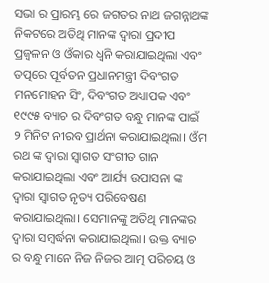ସଭା ର ପ୍ରାରମ୍ଭ ରେ ଜଗତର ନାଥ ଜଗନ୍ନାଥଙ୍କ ନିକଟରେ ଅତିଥି ମାନଙ୍କ ଦ୍ୱାରା ପ୍ରଦୀପ ପ୍ରଜ୍ୱଳନ ଓ ଓଁକାର ଧ୍ୱନି କରାଯାଇଥିଲା ଏବଂ ତତ୍ପରେ ପୂର୍ବତନ ପ୍ରଧାନମନ୍ତ୍ରୀ ଦିବଂଗତ ମନମୋହନ ସିଂ, ଦିବଂଗତ ଅଧ୍ୟାପକ ଏବଂ ୧୯୯୫ ବ୍ୟାଚ ର ଦିବଂଗତ ବନ୍ଧୁ ମାନଙ୍କ ପାଇଁ ୨ ମିନିଟ ନୀରବ ପ୍ରାର୍ଥନା କରାଯାଇଥିଲା। ଓଁମ ରଥ ଙ୍କ ଦ୍ୱାରା ସ୍ୱାଗତ ସଂଗୀତ ଗାନ କରାଯାଇଥିଲା ଏବଂ ଆର୍ଯ୍ୟ ଉପାସନା ଙ୍କ ଦ୍ୱାରା ସ୍ୱାଗତ ନୃତ୍ୟ ପରିବେଷଣ କରାଯାଇଥିଲା। ସେମାନଙ୍କୁ ଅତିଥି ମାନଙ୍କର ଦ୍ୱାରା ସମ୍ବର୍ଦ୍ଧନା କରାଯାଇଥିଲା। ଉକ୍ତ ବ୍ୟାଚ ର ବନ୍ଧୁ ମାନେ ନିଜ ନିଜର ଆତ୍ମ ପରିଚୟ ଓ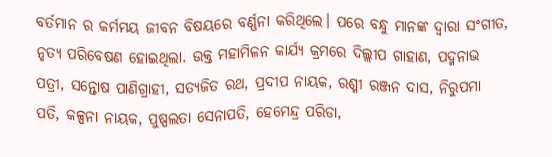ବର୍ତମାନ ର କର୍ମମୟ ଜୀବନ ବିଷୟରେ ବର୍ଣ୍ଣନା କରିଥିଲେ। ପରେ ବନ୍ଧୁ ମାନଙ୍କ ଦ୍ୱାରା ସଂଗୀତ, ନୃତ୍ୟ ପରିବେଷଣ ହୋଇଥିଲା. ଉକ୍ତ ମହାମିଳନ କାର୍ଯ୍ୟ କ୍ରମରେ ଦିଲ୍ଲୀପ ଗାହାଣ, ପଦ୍ମନାଭ ପତ୍ରୀ, ସନ୍ତୋଷ ପାଣିଗ୍ରାହୀ, ସତ୍ୟଜିତ ରଥ, ପ୍ରଦୀପ ନାୟକ, ରଶ୍ମୀ ରଞ୍ଜନ ଦାସ, ନିରୁପମା ପତି, କଳ୍ପନା ନାୟକ, ପୁଷ୍ପଲତା ସେନାପତି, ହେମେନ୍ଦ୍ର ପରିଡା,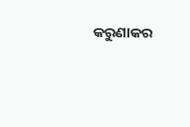କରୁଣାକର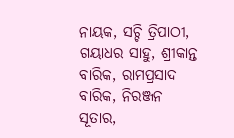ନାୟକ, ସଚ୍ଚି ତ୍ରିପାଠୀ, ଗୟାଧର ସାହୁ, ଶ୍ରୀକାନ୍ତ ବାରିକ, ରାମପ୍ରସାଦ ବାରିକ, ନିରଞ୍ଜନ ସୂତାର,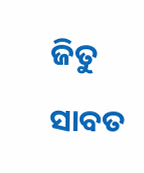ଜିତୁ ସାବତ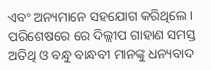ଏବଂ ଅନ୍ୟମାନେ ସହଯୋଗ କରିଥିଲେ। ପରିଶେଷରେ ରେ ଦିଲ୍ଲୀପ ଗାହାଣ ସମସ୍ତ ଅତିଥି ଓ ବନ୍ଧୁ ବାନ୍ଧବୀ ମାନଙ୍କୁ ଧନ୍ୟବାଦ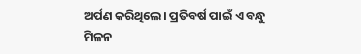ଅର୍ପଣ କରିଥିଲେ। ପ୍ରତିବର୍ଷ ପାଇଁ ଏ ବନ୍ଧୁ ମିଳନ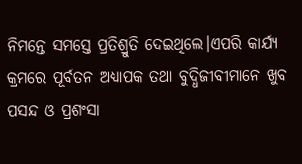ନିମନ୍ତେ ସମସ୍ତେ ପ୍ରତିଶ୍ରୁତି ଦେଇଥିଲେ।ଏପରି କାର୍ଯ୍ୟ କ୍ରମରେ ପୂର୍ବତନ ଅଧ୍ୟାପକ ତଥା ବୁଦ୍ଧିଜୀବୀମାନେ ଖୁବ ପସନ୍ଦ ଓ ପ୍ରଶଂସା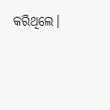କରିଥିଲେ।